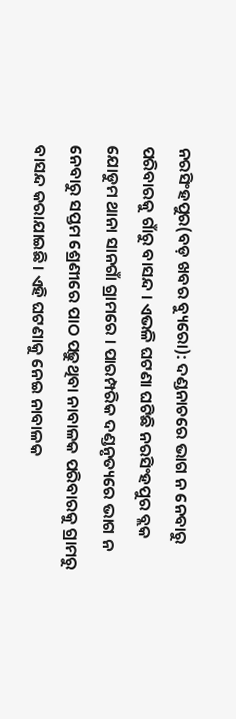ନରସିଂହପୁର(ବଡ଼ ଖବର ବ୍ୟୁରୋ): ଦଣ୍ଡନାଚରେ ଭାଗ ନ ନେବାରୁ ପରିବାରକୁ ଗାଁରୁ ବାସନ୍ଦ । ଏଭଳି ଘଟଣା ଘଟିଛି ନରସିଂହପୁର ବ୍ଲକ ଯୋଡୁମ ଥାନା ସାନଗାଁ ଗ୍ରାମରେ । ପାରମ୍ପରିକ ଦଣ୍ଡନୃତ୍ୟରେ ଭାଗ ନ ନେବାରୁ ସପ୍ତମ ଶ୍ରେଣୀରେ ପାଠ ପଢ଼ୁଥିବା ନାବାଳକ ପରିବାରକୁ ଗ୍ରାମରୁ ବାସନ୍ଦ କରାଯାଇଛି। ଏହି ଘଟଣାକୁ ନେଇ ନାବାଳକ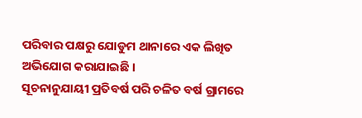ପରିବାର ପକ୍ଷରୁ ଯୋଡୁମ ଥାନାରେ ଏକ ଲିଖିତ ଅଭିଯୋଗ କରାଯାଇଛି ।
ସୂଚନାନୁଯାୟୀ ପ୍ରତିବର୍ଷ ପରି ଚଳିତ ବର୍ଷ ଗ୍ରାମରେ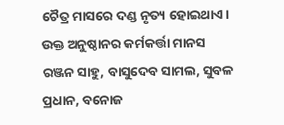ଚୈତ୍ର ମାସରେ ଦଣ୍ଡ ନୃତ୍ୟ ହୋଇଥାଏ। ଉକ୍ତ ଅନୁଷ୍ଠାନର କର୍ମକର୍ତ୍ତା ମାନସ ରଞ୍ଜନ ସାହୁ, ବାସୁଦେବ ସାମଲ, ସୁବଳ ପ୍ରଧାନ, ବନୋଜ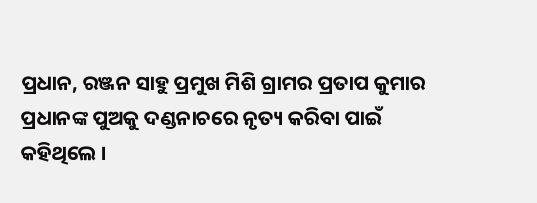ପ୍ରଧାନ, ରଞ୍ଜନ ସାହୁ ପ୍ରମୁଖ ମିଶି ଗ୍ରାମର ପ୍ରତାପ କୁମାର ପ୍ରଧାନଙ୍କ ପୁଅକୁ ଦଣ୍ଡନାଚରେ ନୃତ୍ୟ କରିବା ପାଇଁ କହିଥିଲେ ।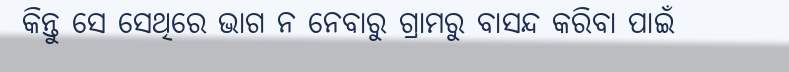କିନ୍ତୁ ସେ ସେଥିରେ ଭାଗ ନ ନେବାରୁ ଗ୍ରାମରୁ ବାସନ୍ଦ କରିବା ପାଇଁ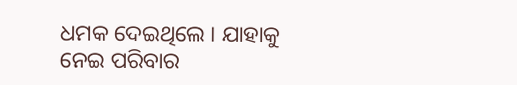ଧମକ ଦେଇଥିଲେ । ଯାହାକୁ ନେଇ ପରିବାର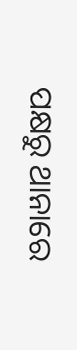ପକ୍ଷରୁ ଥାନାରେ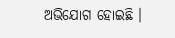ଅଭିଯୋଗ ହୋଇଛି ।